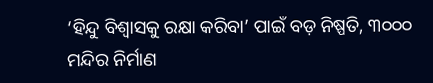‘ହିନ୍ଦୁ ବିଶ୍ୱାସକୁ ରକ୍ଷା କରିବା’ ପାଇଁ ବଡ଼ ନିଷ୍ପତି, ୩୦୦୦ ମନ୍ଦିର ନିର୍ମାଣ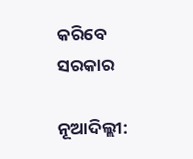କରିବେ ସରକାର

ନୂଆଦିଲ୍ଲୀ: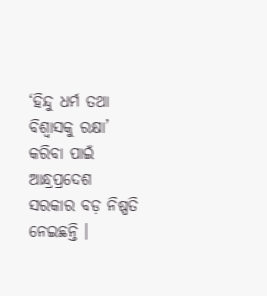‘ହିନ୍ଦୁ ଧର୍ମ ତଥା ବିଶ୍ୱାସକୁ ରକ୍ଷା’ କରିବା ପାଇଁ ଆନ୍ଧ୍ରପ୍ରଦେଶ ସରକାର ବଡ଼ ନିଷ୍ପତି ନେଇଛନ୍ତି ।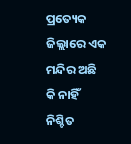ପ୍ରତ୍ୟେକ ଜିଲ୍ଲାରେ ଏକ ମନ୍ଦିର ଅଛି କି ନାହିଁ ନିଶ୍ଚିତ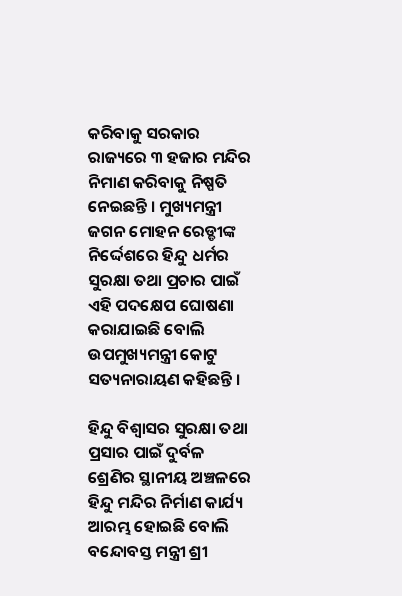କରିବାକୁ ସରକାର ରାଜ୍ୟରେ ୩ ହଜାର ମନ୍ଦିର ନିମାଣ କରିବାକୁ ନିଷ୍ପତି ନେଇଛନ୍ତି । ମୁଖ୍ୟମନ୍ତ୍ରୀ ଜଗନ ମୋହନ ରେଡ୍ଡୀଙ୍କ ନିର୍ଦ୍ଦେଶରେ ହିନ୍ଦୁ ଧର୍ମର ସୁରକ୍ଷା ତଥା ପ୍ରଚାର ପାଇଁ ଏହି ପଦକ୍ଷେପ ଘୋଷଣା କରାଯାଇଛି ବୋଲି ଉପମୁଖ୍ୟମନ୍ତ୍ରୀ କୋଟୁ ସତ୍ୟନାରାୟଣ କହିଛନ୍ତି ।

ହିନ୍ଦୁ ବିଶ୍ୱାସର ସୁରକ୍ଷା ତଥା ପ୍ରସାର ପାଇଁ ଦୁର୍ବଳ ଶ୍ରେଣିର ସ୍ଥାନୀୟ ଅଞ୍ଚଳରେ ହିନ୍ଦୁ ମନ୍ଦିର ନିର୍ମାଣ କାର୍ଯ୍ୟ ଆରମ୍ଭ ହୋଇଛି ବୋଲି ବନ୍ଦୋବସ୍ତ ମନ୍ତ୍ରୀ ଶ୍ରୀ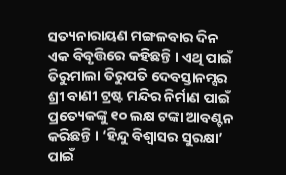ସତ୍ୟନାରାୟଣ ମଙ୍ଗଳବାର ଦିନ ଏକ ବିବୃତ୍ତିରେ କହିଛନ୍ତି । ଏଥି ପାଇଁ ତିରୁମାଲା ତିରୁପତି ଦେବସ୍ତାନମ୍ସର ଶ୍ରୀ ବାଣୀ ଟ୍ରଷ୍ଟ ମନ୍ଦିର ନିର୍ମାଣ ପାଇଁ ପ୍ରତ୍ୟେକଙ୍କୁ ୧୦ ଲକ୍ଷ ଟଙ୍କା ଆବଣ୍ଟନ କରିଛନ୍ତି । ‘ହିନ୍ଦୁ ବିଶ୍ୱାସର ସୁରକ୍ଷା’ ପାଇଁ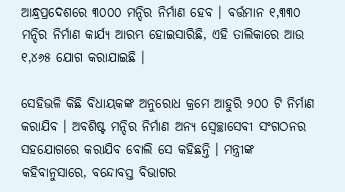ଆନ୍ଧ୍ରପ୍ରଦେଶରେ ୩୦୦୦ ମନ୍ଦିର ନିର୍ମାଣ ହେବ । ବର୍ତ୍ତମାନ ୧,୩୩୦ ମନ୍ଦିର ନିର୍ମାଣ କାର୍ଯ୍ୟ ଆରମ୍ଭ ହୋଇସାରିଛି, ଏହି ତାଲିକାରେ ଆଉ ୧,୪୬୫ ଯୋଗ କରାଯାଇଛି ।

ସେହିଭଳି କିଛି ବିଧାୟକଙ୍କ ଅନୁରୋଧ କ୍ରମେ ଆହୁରି ୨୦୦ ଟି ନିର୍ମାଣ କରାଯିବ । ଅବଶିଷ୍ଟ ମନ୍ଦିର ନିର୍ମାଣ ଅନ୍ୟ ସ୍ୱେଚ୍ଛାସେବୀ ସଂଗଠନର ସହଯୋଗରେ କରାଯିବ ବୋଲି ସେ କହିଛନ୍ତି । ମନ୍ତ୍ରୀଙ୍କ କହିବାନୁସାରେ, ବନ୍ଦୋବସ୍ତ ବିଭାଗର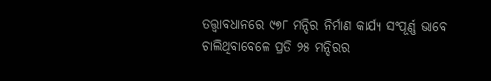ତତ୍ତ୍ୱାବଧାନରେ ୯୭୮ ମନ୍ଦିର ନିର୍ମାଣ କାର୍ଯ୍ୟ ସଂପୂର୍ଣ୍ଣ ଭାବେ ଚାଲିଥିବାବେଳେ ପ୍ରତି ୨୫ ମନ୍ଦିରର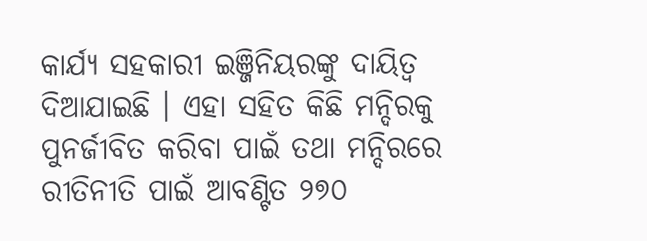କାର୍ଯ୍ୟ ସହକାରୀ ଇଞ୍ଜିନିୟରଙ୍କୁ ଦାୟିତ୍ୱ ଦିଆଯାଇଛି । ଏହା ସହିତ କିଛି ମନ୍ଦିରକୁ ପୁନର୍ଜୀବିତ କରିବା ପାଇଁ ତଥା ମନ୍ଦିରରେ ରୀତିନୀତି ପାଇଁ ଆବଣ୍ଟିତ ୨୭୦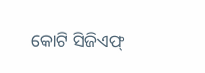କୋଟି ସିଜିଏଫ୍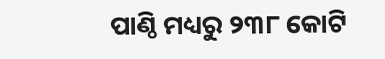ପାଣ୍ଠି ମଧ୍ୟରୁ ୨୩୮ କୋଟି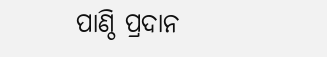ପାଣ୍ଠି ପ୍ରଦାନ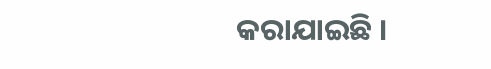କରାଯାଇଛି ।